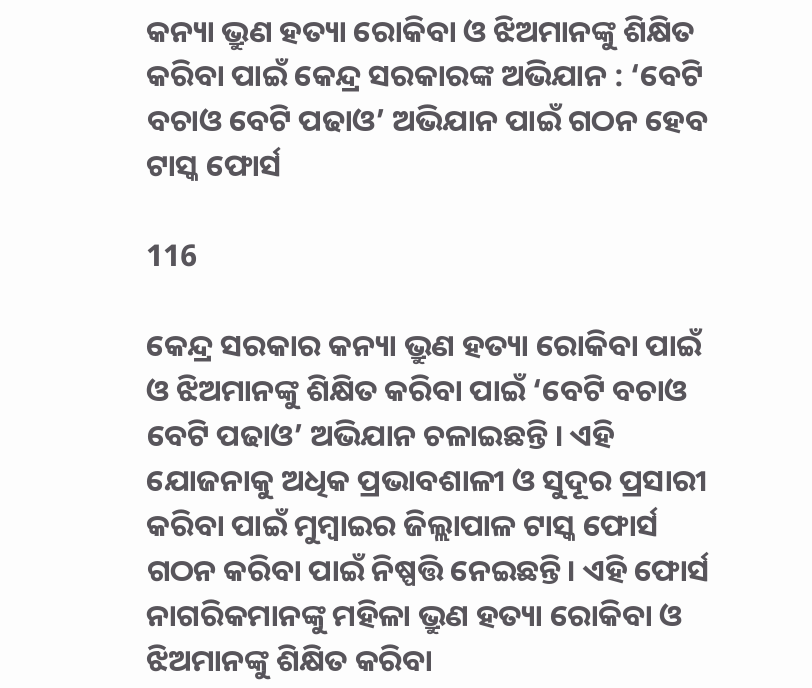କନ୍ୟା ଭ୍ରୁଣ ହତ୍ୟା ରୋକିବା ଓ ଝିଅମାନଙ୍କୁ ଶିକ୍ଷିତ କରିବା ପାଇଁ କେନ୍ଦ୍ର ସରକାରଙ୍କ ଅଭିଯାନ : ‘ବେଟି ବଚାଓ ବେଟି ପଢାଓ’ ଅଭିଯାନ ପାଇଁ ଗଠନ ହେବ ଟାସ୍କ ଫୋର୍ସ

116

କେନ୍ଦ୍ର ସରକାର କନ୍ୟା ଭ୍ରୁଣ ହତ୍ୟା ରୋକିବା ପାଇଁ ଓ ଝିଅମାନଙ୍କୁ ଶିକ୍ଷିତ କରିବା ପାଇଁ ‘ବେଟି ବଚାଓ ବେଟି ପଢାଓ’ ଅଭିଯାନ ଚଳାଇଛନ୍ତି । ଏହି ଯୋଜନାକୁ ଅଧିକ ପ୍ରଭାବଶାଳୀ ଓ ସୁଦୂର ପ୍ରସାରୀ କରିବା ପାଇଁ ମୁମ୍ବାଇର ଜିଲ୍ଲାପାଳ ଟାସ୍କ ଫୋର୍ସ ଗଠନ କରିବା ପାଇଁ ନିଷ୍ପତ୍ତି ନେଇଛନ୍ତି। ଏହି ଫୋର୍ସ ନାଗରିକମାନଙ୍କୁ ମହିଳା ଭ୍ରୁଣ ହତ୍ୟା ରୋକିବା ଓ ଝିଅମାନଙ୍କୁ ଶିକ୍ଷିତ କରିବା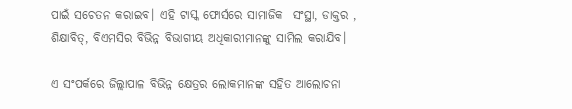ପାଇଁ ସଚେତନ କରାଇବ। ଏହି ଟାସ୍କ ଫୋର୍ସରେ ସାମାଜିକ  ସଂସ୍ଥା, ଡାକ୍ତର , ଶିକ୍ଷାବିତ୍, ବିଏମସିର ବିଭିନ୍ନ ବିଭାଗୀୟ ଅଧିକାରୀମାନଙ୍କୁ ସାମିଲ କରାଯିବ।

ଏ ସଂପର୍କରେ ଜିଲ୍ଲାପାଳ ବିଭିନ୍ନ କ୍ଷେତ୍ରର ଲୋକମାନଙ୍କ ସହିତ ଆଲୋଚନା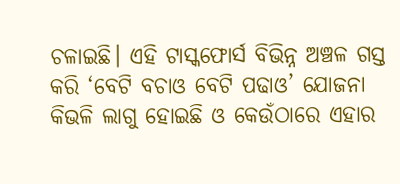ଚଳାଇଛି। ଏହି ଟାସ୍କଫୋର୍ସ ବିଭିନ୍ନ ଅଞ୍ଚଳ ଗସ୍ତ କରି ‘ବେଟି ବଚାଓ ବେଟି ପଢାଓ’ ଯୋଜନା କିଭଳି ଲାଗୁ ହୋଇଛି ଓ କେଉଁଠାରେ ଏହାର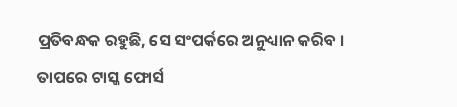ପ୍ରତିବନ୍ଧକ ରହୁଛି, ସେ ସଂପର୍କରେ ଅନୁଧ୍ୟାନ କରିବ । ତାପରେ ଟାସ୍କ ଫୋର୍ସ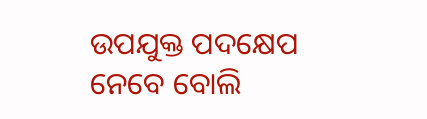ଉପଯୁକ୍ତ ପଦକ୍ଷେପ ନେବେ ବୋଲି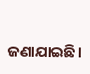ଜଣାଯାଇଛି।